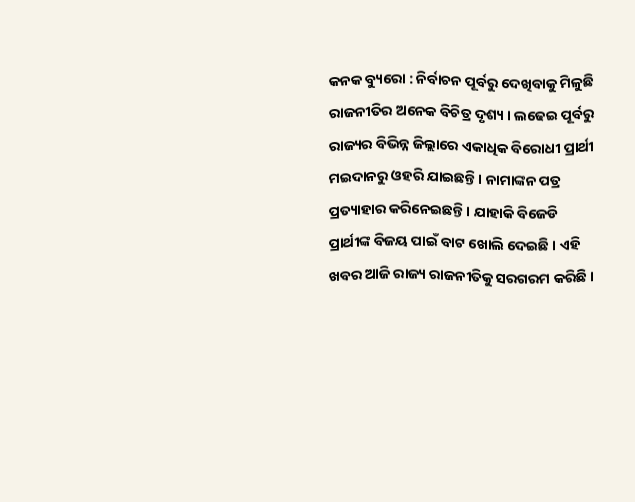କନକ ବ୍ୟୁରୋ : ନିର୍ବାଚନ ପୂର୍ବରୁ ଦେଖିବାକୁ ମିଳୁଛି ରାଜନୀତିର ଅନେକ ବିଚିତ୍ର ଦୃଶ୍ୟ । ଲଢେଇ ପୂର୍ବରୁ ରାଜ୍ୟର ବିଭିନ୍ନ ଜିଲ୍ଲାରେ ଏକାଧିକ ବିରୋଧୀ ପ୍ରାର୍ଥୀ ମଇଦାନରୁ ଓହରି ଯାଇଛନ୍ତି । ନାମାଙ୍କନ ପତ୍ର ପ୍ରତ୍ୟାହାର କରିନେଇଛନ୍ତି । ଯାହାକି ବିଜେଡି ପ୍ରାର୍ଥୀଙ୍କ ବିଜୟ ପାଇଁ ବାଟ ଖୋଲି ଦେଇଛି । ଏହି ଖବର ଆଜି ରାଜ୍ୟ ରାଜନୀତିକୁ ସରଗରମ କରିଛି ।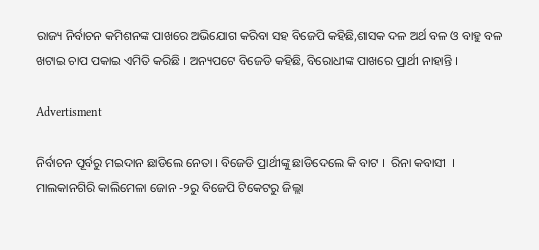ରାଜ୍ୟ ନିର୍ବାଚନ କମିଶନଙ୍କ ପାଖରେ ଅଭିଯୋଗ କରିବା ସହ ବିଜେପି କହିଛି,ଶାସକ ଦଳ ଅର୍ଥ ବଳ ଓ ବାହୁ ବଳ ଖଟାଇ ଚାପ ପକାଇ ଏମିତି କରିଛି । ଅନ୍ୟପଟେ ବିଜେଡି କହିଛି, ବିରୋଧୀଙ୍କ ପାଖରେ ପ୍ରାର୍ଥୀ ନାହାନ୍ତି ।

Advertisment

ନିର୍ବାଚନ ପୂର୍ବରୁ ମଇଦାନ ଛାଡିଲେ ନେତା । ବିଜେଡି ପ୍ରାର୍ଥୀଙ୍କୁ ଛାଡିଦେଲେ କି ବାଟ ।  ରିନା କବାସୀ  । ମାଲକାନଗିରି କାଲିମେଳା ଜୋନ -୨ରୁ ବିଜେପି ଟିକେଟରୁ ଜିଲ୍ଲା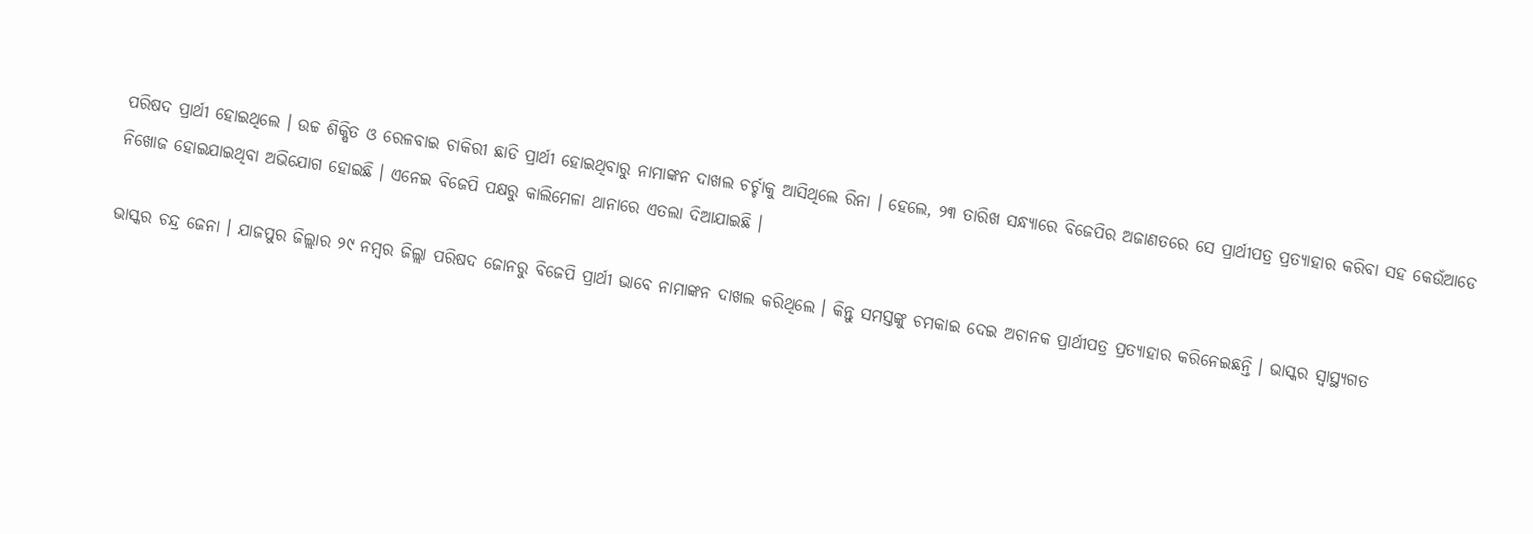ପରିଷଦ ପ୍ରାର୍ଥୀ ହୋଇଥିଲେ । ଉଚ୍ଚ ଶିକ୍ଷିତ ଓ ରେଳବାଇ ଚାକିରୀ ଛାଡି ପ୍ରାର୍ଥୀ ହୋଇଥିବାରୁ ନାମାଙ୍କନ ଦାଖଲ ଚର୍ଚ୍ଚାକୁ ଆସିଥିଲେ ରିନା । ହେଲେ, ୨୩ ତାରିଖ ସନ୍ଧ୍ୟାରେ ବିଜେପିର ଅଜାଣତରେ ସେ ପ୍ରାର୍ଥୀପତ୍ର ପ୍ରତ୍ୟାହାର କରିବା ସହ କେଉଁଆଡେ ନିଖୋଜ ହୋଇଯାଇଥିବା ଅଭିଯୋଗ ହୋଇଛି । ଏନେଇ ବିଜେପି ପକ୍ଷରୁ କାଲିମେଳା ଥାନାରେ ଏତଲା ଦିଆଯାଇଛି ।

ଭାସ୍କର ଚନ୍ଦ୍ର ଜେନା । ଯାଜପୁର ଜିଲ୍ଲାର ୨୯ ନମ୍ବର ଜିଲ୍ଲା ପରିଷଦ ଜୋନରୁ ବିଜେପି ପ୍ରାର୍ଥୀ ଭାବେ ନାମାଙ୍କନ ଦାଖଲ କରିଥିଲେ । କିନ୍ତୁ ସମସ୍ତଙ୍କୁ ଚମକାଇ ଦେଇ ଅଚାନକ ପ୍ରାର୍ଥୀପତ୍ର ପ୍ରତ୍ୟାହାର କରିନେଇଛନ୍ତି । ଭାସ୍କର ସ୍ୱାସ୍ଥ୍ୟଗତ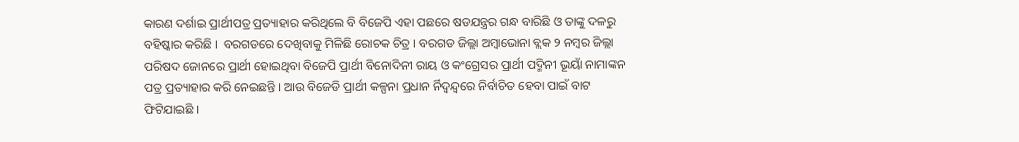କାରଣ ଦର୍ଶାଇ ପ୍ରାର୍ଥୀପତ୍ର ପ୍ରତ୍ୟାହାର କରିଥିଲେ ବି ବିଜେପି ଏହା ପଛରେ ଷଡଯନ୍ତ୍ରର ଗନ୍ଧ ବାରିଛି ଓ ତାଙ୍କୁ ଦଳରୁ ବହିଷ୍କାର କରିଛି ।  ବରଗଡରେ ଦେଖିବାକୁ ମିଳିଛି ରୋଚକ ଚିତ୍ର । ବରଗଡ ଜିଲ୍ଲା ଅମ୍ବାଭୋନା ବ୍ଲକ ୨ ନମ୍ବର ଜିଲ୍ଲା ପରିଷଦ ଜୋନରେ ପ୍ରାର୍ଥୀ ହୋଇଥିବା ବିଜେପି ପ୍ରାର୍ଥୀ ବିନୋଦିନୀ ରାୟ ଓ କଂଗ୍ରେସର ପ୍ରାର୍ଥୀ ପଦ୍ମିନୀ ଭୂୟାଁ ନାମାଙ୍କନ ପତ୍ର ପ୍ରତ୍ୟାହାର କରି ନେଇଛନ୍ତି । ଆଉ ବିଜେଡି ପ୍ରାର୍ଥୀ କଳ୍ପନା ପ୍ରଧାନ ର୍ନିଦ୍ୱନ୍ଦ୍ୱରେ ନିର୍ବାଚିତ ହେବା ପାଇଁ ବାଟ ଫିଟିଯାଇଛି ।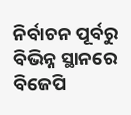ନିର୍ବାଚନ ପୂର୍ବରୁ ବିଭିନ୍ନ ସ୍ଥାନରେ ବିଜେପି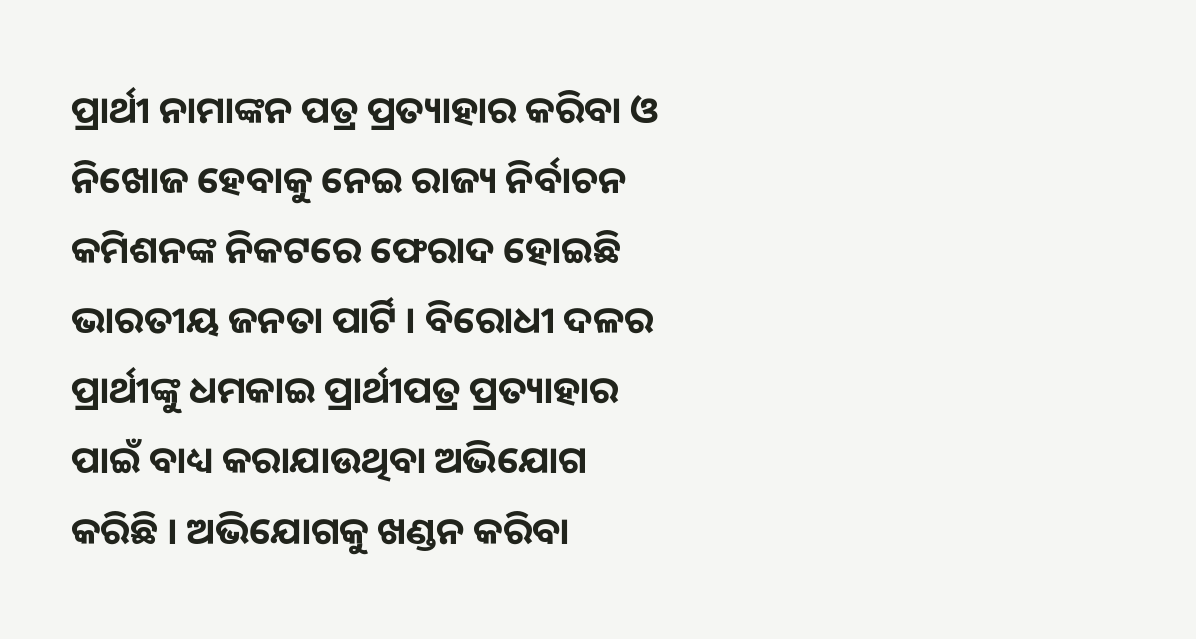ପ୍ରାର୍ଥୀ ନାମାଙ୍କନ ପତ୍ର ପ୍ରତ୍ୟାହାର କରିବା ଓ ନିଖୋଜ ହେବାକୁ ନେଇ ରାଜ୍ୟ ନିର୍ବାଚନ କମିଶନଙ୍କ ନିକଟରେ ଫେରାଦ ହୋଇଛି ଭାରତୀୟ ଜନତା ପାର୍ଟି । ବିରୋଧୀ ଦଳର ପ୍ରାର୍ଥୀଙ୍କୁ ଧମକାଇ ପ୍ରାର୍ଥୀପତ୍ର ପ୍ରତ୍ୟାହାର ପାଇଁ ବାଧ୍ୟ କରାଯାଉଥିବା ଅଭିଯୋଗ କରିଛି । ଅଭିଯୋଗକୁ ଖଣ୍ଡନ କରିବା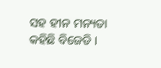ସହ ହୀନ ମନ୍ୟତା କହିଛି ବିଜେଡି ।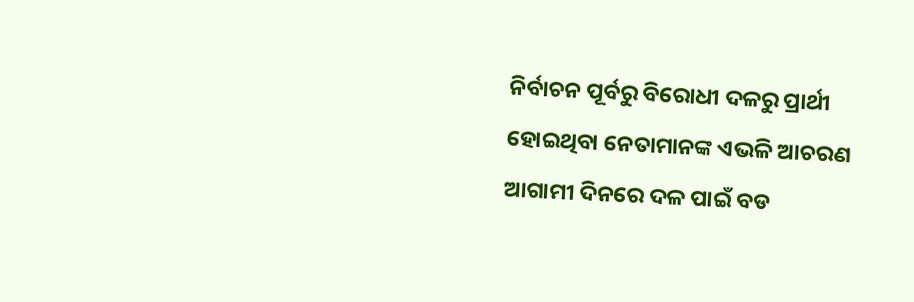ନିର୍ବାଚନ ପୂର୍ବରୁ ବିରୋଧୀ ଦଳରୁ ପ୍ରାର୍ଥୀ ହୋଇଥିବା ନେତାମାନଙ୍କ ଏଭଳି ଆଚରଣ ଆଗାମୀ ଦିନରେ ଦଳ ପାଇଁ ବଡ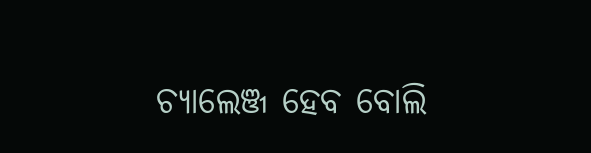ଚ୍ୟାଲେଞ୍ଜ ହେବ ବୋଲି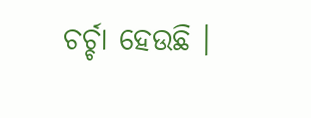ଚର୍ଚ୍ଚା ହେଉଛି ।